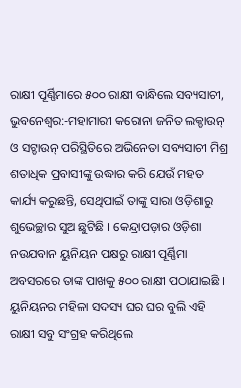ରାକ୍ଷୀ ପୂର୍ଣ୍ଣିମାରେ ୫୦୦ ରାକ୍ଷୀ ବାନ୍ଧିଲେ ସବ୍ୟସାଚୀ,
ଭୁବନେଶ୍ୱର:-ମହାମାରୀ କରୋନା ଜନିତ ଲକ୍ଡାଉନ୍ ଓ ସଟ୍ଡାଉନ୍ ପରିସ୍ଥିତିରେ ଅଭିନେତା ସବ୍ୟସାଚୀ ମିଶ୍ର ଶତାଧିକ ପ୍ରବାସୀଙ୍କୁ ଉଦ୍ଧାର କରି ଯେଉଁ ମହତ କାର୍ଯ୍ୟ କରୁଛନ୍ତି, ସେଥିପାଇଁ ତାଙ୍କୁ ସାରା ଓଡ଼ିଶାରୁ ଶୁଭେଚ୍ଛାର ସୁଅ ଛୁଟିଛି । କେନ୍ଦ୍ରାପଡ଼ାର ଓଡ଼ିଶା ନଉଯବାନ ୟୁନିୟନ ପକ୍ଷରୁ ରାକ୍ଷୀ ପୂର୍ଣ୍ଣିମା ଅବସରରେ ତାଙ୍କ ପାଖକୁ ୫୦୦ ରାକ୍ଷୀ ପଠାଯାଇଛି । ୟୁନିୟନର ମହିଳା ସଦସ୍ୟ ଘର ଘର ବୁଲି ଏହି ରାକ୍ଷୀ ସବୁ ସଂଗ୍ରହ କରିଥିଲେ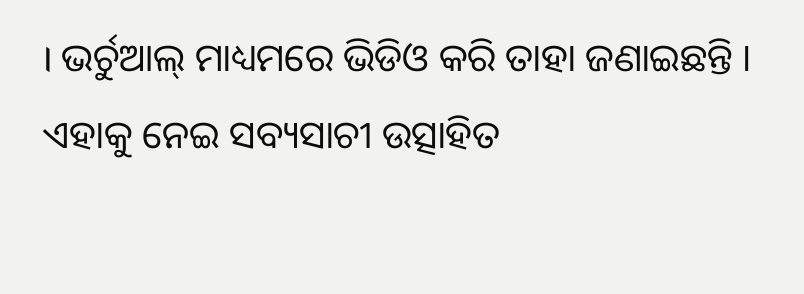। ଭର୍ଚୁଆଲ୍ ମାଧ୍ୟମରେ ଭିଡିଓ କରି ତାହା ଜଣାଇଛନ୍ତି । ଏହାକୁ ନେଇ ସବ୍ୟସାଚୀ ଉତ୍ସାହିତ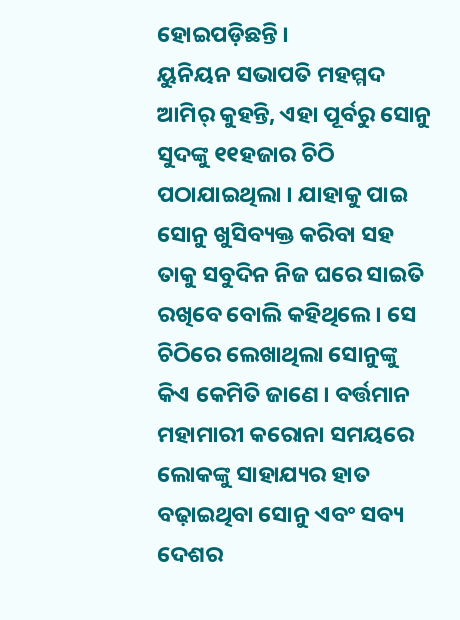ହୋଇପଡ଼ିଛନ୍ତି ।
ୟୁନିୟନ ସଭାପତି ମହମ୍ମଦ ଆମିର୍ କୁହନ୍ତି, ଏହା ପୂର୍ବରୁ ସୋନୁ ସୁଦଙ୍କୁ ୧୧ହଜାର ଚିଠି ପଠାଯାଇଥିଲା । ଯାହାକୁ ପାଇ ସୋନୁ ଖୁସିବ୍ୟକ୍ତ କରିବା ସହ ତାକୁ ସବୁଦିନ ନିଜ ଘରେ ସାଇତି ରଖିବେ ବୋଲି କହିଥିଲେ । ସେ ଚିଠିରେ ଲେଖାଥିଲା ସୋନୁଙ୍କୁ କିଏ କେମିତି ଜାଣେ । ବର୍ତ୍ତମାନ ମହାମାରୀ କରୋନା ସମୟରେ ଲୋକଙ୍କୁ ସାହାଯ୍ୟର ହାତ ବଢ଼ାଇଥିବା ସୋନୁ ଏବଂ ସବ୍ୟ ଦେଶର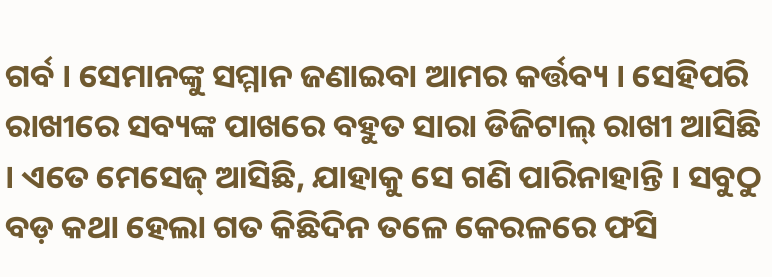ଗର୍ବ । ସେମାନଙ୍କୁ ସମ୍ମାନ ଜଣାଇବା ଆମର କର୍ତ୍ତବ୍ୟ । ସେହିପରି ରାଖୀରେ ସବ୍ୟଙ୍କ ପାଖରେ ବହୁତ ସାରା ଡିଜିଟାଲ୍ ରାଖୀ ଆସିଛି । ଏତେ ମେସେଜ୍ ଆସିଛି, ଯାହାକୁ ସେ ଗଣି ପାରିନାହାନ୍ତି । ସବୁଠୁ ବଡ଼ କଥା ହେଲା ଗତ କିଛିଦିନ ତଳେ କେରଳରେ ଫସି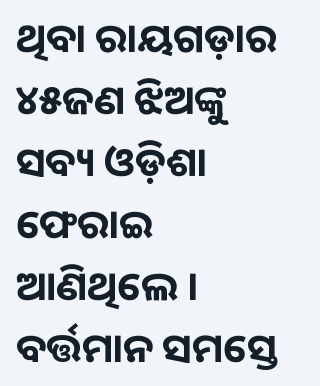ଥିବା ରାୟଗଡ଼ାର ୪୫ଜଣ ଝିଅଙ୍କୁ ସବ୍ୟ ଓଡ଼ିଶା ଫେରାଇ ଆଣିଥିଲେ । ବର୍ତ୍ତମାନ ସମସ୍ତେ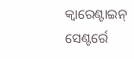କ୍ୱାରେଣ୍ଟାଇନ୍ ସେଣ୍ଟର୍ରେ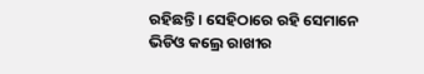ରହିଛନ୍ତି । ସେହିଠାରେ ରହି ସେମାନେ ଭିଡିଓ କଲ୍ରେ ରାଖୀର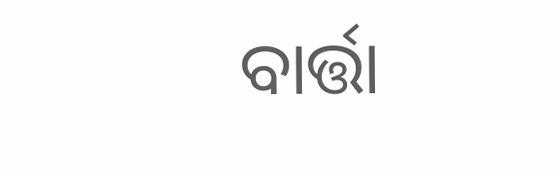ବାର୍ତ୍ତା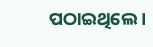ପଠାଇଥିଲେ ।